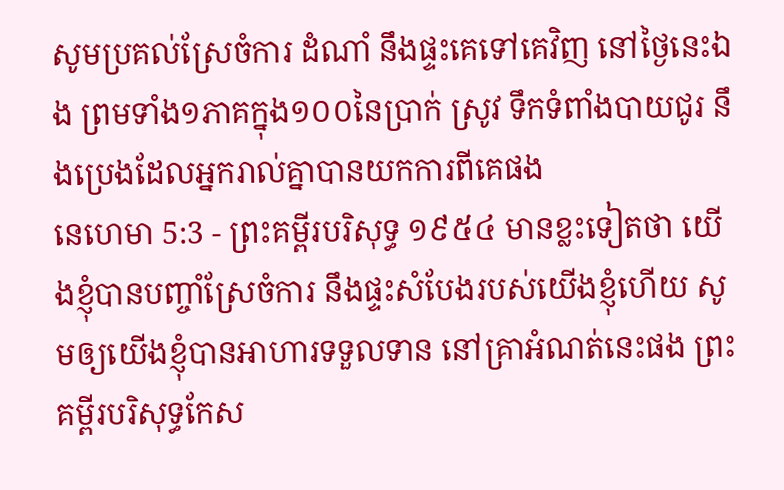សូមប្រគល់ស្រែចំការ ដំណាំ នឹងផ្ទះគេទៅគេវិញ នៅថ្ងៃនេះឯង ព្រមទាំង១ភាគក្នុង១០០នៃប្រាក់ ស្រូវ ទឹកទំពាំងបាយជូរ នឹងប្រេងដែលអ្នករាល់គ្នាបានយកការពីគេផង
នេហេមា 5:3 - ព្រះគម្ពីរបរិសុទ្ធ ១៩៥៤ មានខ្លះទៀតថា យើងខ្ញុំបានបញ្ចាំស្រែចំការ នឹងផ្ទះសំបែងរបស់យើងខ្ញុំហើយ សូមឲ្យយើងខ្ញុំបានអាហារទទួលទាន នៅគ្រាអំណត់នេះផង ព្រះគម្ពីរបរិសុទ្ធកែស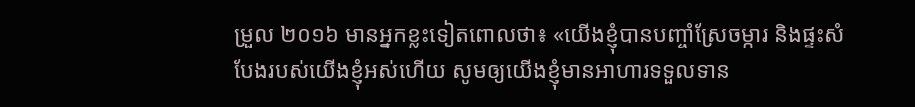ម្រួល ២០១៦ មានអ្នកខ្លះទៀតពោលថា៖ «យើងខ្ញុំបានបញ្ចាំស្រែចម្ការ និងផ្ទះសំបែងរបស់យើងខ្ញុំអស់ហើយ សូមឲ្យយើងខ្ញុំមានអាហារទទួលទាន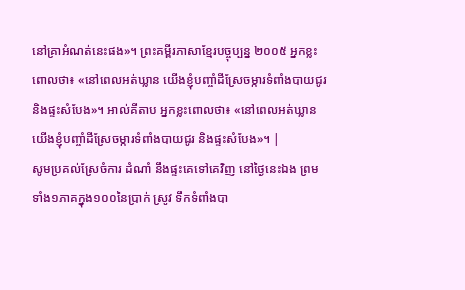នៅគ្រាអំណត់នេះផង»។ ព្រះគម្ពីរភាសាខ្មែរបច្ចុប្បន្ន ២០០៥ អ្នកខ្លះពោលថា៖ «នៅពេលអត់ឃ្លាន យើងខ្ញុំបញ្ចាំដីស្រែចម្ការទំពាំងបាយជូរ និងផ្ទះសំបែង»។ អាល់គីតាប អ្នកខ្លះពោលថា៖ «នៅពេលអត់ឃ្លាន យើងខ្ញុំបញ្ចាំដីស្រែចម្ការទំពាំងបាយជូរ និងផ្ទះសំបែង»។ |
សូមប្រគល់ស្រែចំការ ដំណាំ នឹងផ្ទះគេទៅគេវិញ នៅថ្ងៃនេះឯង ព្រមទាំង១ភាគក្នុង១០០នៃប្រាក់ ស្រូវ ទឹកទំពាំងបា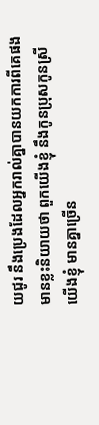យជូរ នឹងប្រេងដែលអ្នករាល់គ្នាបានយកការពីគេផង
មានខ្លះនិយាយថា ពួកយើងខ្ញុំ នឹងកូនប្រុសកូនស្រីយើងខ្ញុំ មានគ្នាច្រើន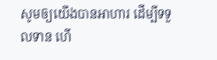សូមឲ្យយើងបានអាហារ ដើម្បីទទួលទាន ហើ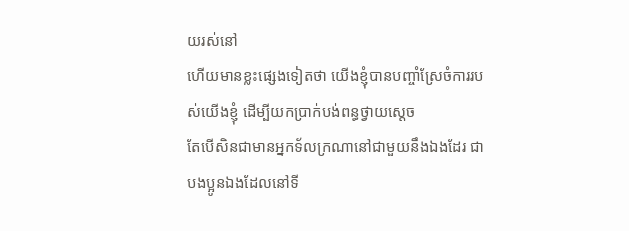យរស់នៅ
ហើយមានខ្លះផ្សេងទៀតថា យើងខ្ញុំបានបញ្ចាំស្រែចំការរបស់យើងខ្ញុំ ដើម្បីយកប្រាក់បង់ពន្ធថ្វាយស្តេច
តែបើសិនជាមានអ្នកទ័លក្រណានៅជាមួយនឹងឯងដែរ ជាបងប្អូនឯងដែលនៅទី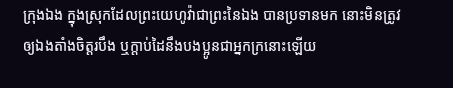ក្រុងឯង ក្នុងស្រុកដែលព្រះយេហូវ៉ាជាព្រះនៃឯង បានប្រទានមក នោះមិនត្រូវឲ្យឯងតាំងចិត្តរបឹង ឬក្តាប់ដៃនឹងបងប្អូនជាអ្នកក្រនោះឡើយ